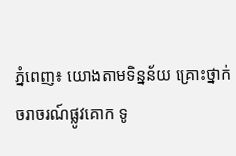ភ្នំពេញ៖ យោងតាមទិន្នន័យ គ្រោះថ្នាក់ចរាចរណ៍ផ្លូវគោក ទូ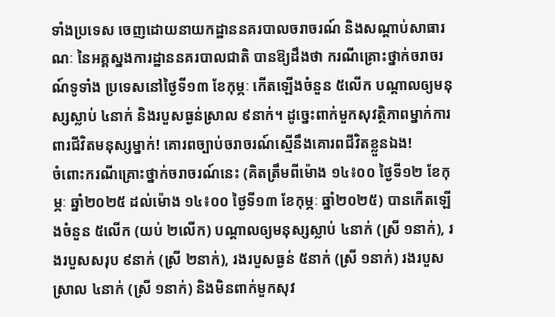ទាំងប្រទេស ចេញដោយនាយកដ្ឋាននគរបាលចរាចរណ៍ និងសណ្តាប់សាធារណៈ នៃអគ្គស្នងការដ្ឋាននគរបាលជាតិ បានឱ្យដឹងថា ករណីគ្រោះថ្នាក់ចរាចរណ៍ទូទាំង ប្រទេសនៅថ្ងៃទី១៣ ខែកុម្ភៈ កើតឡើងចំនួន ៥លើក បណ្តាលឲ្យមនុស្សស្លាប់ ៤នាក់ និងរបួសធ្ងន់ស្រាល ៩នាក់។ ដូច្នេះពាក់មួកសុវត្ថិភាពម្នាក់ការពារជីវិតមនុស្សម្នាក់! គោរពច្បាប់ចរាចរណ៍ស្មើនឹងគោរពជីវិតខ្លួនឯង!
ចំពោះករណីគ្រោះថ្នាក់ចរាចរណ៍នេះ (គិតត្រឹមពីម៉ោង ១៤៖០០ ថ្ងៃទី១២ ខែកុម្ភៈ ឆ្នាំ២០២៥ ដល់ម៉ោង ១៤៖០០ ថ្ងៃទី១៣ ខែកុម្ភៈ ឆ្នាំ២០២៥) បានកើតឡើងចំនួន ៥លើក (យប់ ២លើក) បណ្តាលឲ្យមនុស្សស្លាប់ ៤នាក់ (ស្រី ១នាក់), រងរបួសសរុប ៩នាក់ (ស្រី ២នាក់), រងរបួសធ្ងន់ ៥នាក់ (ស្រី ១នាក់) រងរបួសស្រាល ៤នាក់ (ស្រី ១នាក់) និងមិនពាក់មួកសុវ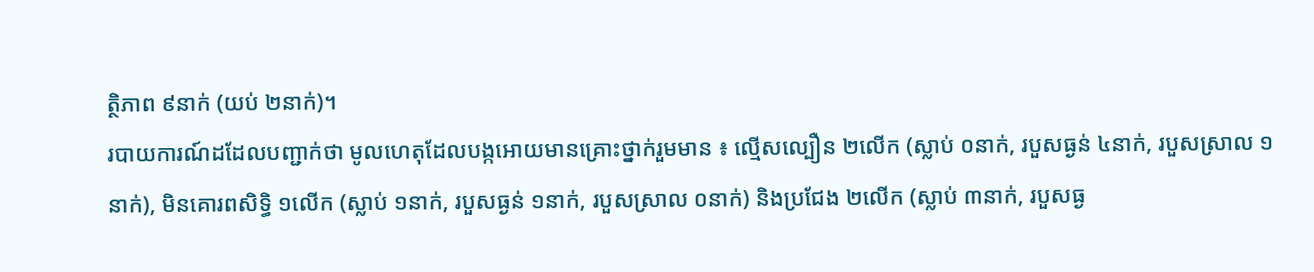ត្ថិភាព ៩នាក់ (យប់ ២នាក់)។
របាយការណ៍ដដែលបញ្ជាក់ថា មូលហេតុដែលបង្កអោយមានគ្រោះថ្នាក់រួមមាន ៖ ល្មើសល្បឿន ២លើក (ស្លាប់ ០នាក់, របួសធ្ងន់ ៤នាក់, របួសស្រាល ១នាក់), មិនគោរពសិទ្ធិ ១លើក (ស្លាប់ ១នាក់, របួសធ្ងន់ ១នាក់, របួសស្រាល ០នាក់) និងប្រជែង ២លើក (ស្លាប់ ៣នាក់, របួសធ្ង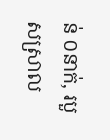ន់ ០នាក់, របួសស្រាល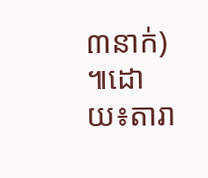៣នាក់) ៕ដោយ៖តារា